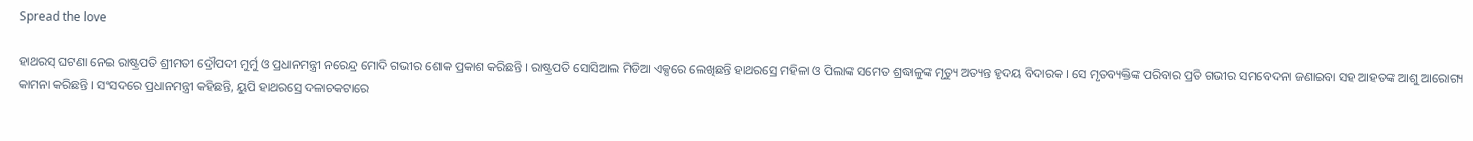Spread the love

ହାଥରସ୍ ଘଟଣା ନେଇ ରାଷ୍ଟ୍ରପତି ଶ୍ରୀମତୀ ଦ୍ରୌପଦୀ ମୁର୍ମୁ ଓ ପ୍ରଧାନମନ୍ତ୍ରୀ ନରେନ୍ଦ୍ର ମୋଦି ଗଭୀର ଶୋକ ପ୍ରକାଶ କରିଛନ୍ତି । ରାଷ୍ଟ୍ରପତି ସୋସିଆଲ ମିଡିଆ ଏକ୍ସରେ ଲେଖିଛନ୍ତି ହାଥରସ୍ରେ ମହିଳା ଓ ପିଲାଙ୍କ ସମେତ ଶ୍ରଦ୍ଧାଳୁଙ୍କ ମୃତ୍ୟୁ ଅତ୍ୟନ୍ତ ହୃଦୟ ବିଦାରକ । ସେ ମୃତବ୍ୟକ୍ତିଙ୍କ ପରିବାର ପ୍ରତି ଗଭୀର ସମବେଦନା ଜଣାଇବା ସହ ଆହତଙ୍କ ଆଶୁ ଆରୋଗ୍ୟ କାମନା କରିଛନ୍ତି । ସଂସଦରେ ପ୍ରଧାନମନ୍ତ୍ରୀ କହିଛନ୍ତି, ୟୁପି ହାଥରସ୍ରେ ଦଳାଚକଟାରେ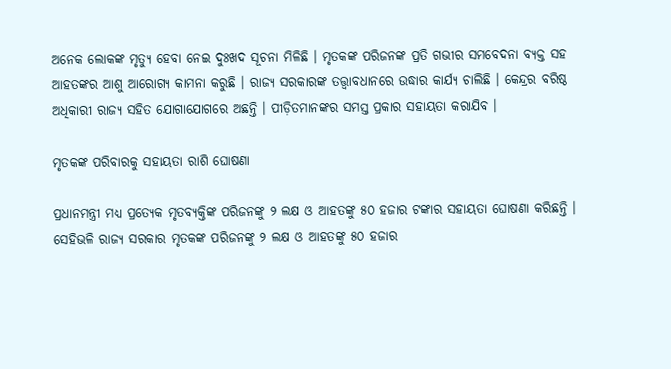ଅନେକ ଲୋକଙ୍କ ମୃତ୍ୟୁ ହେବା ନେଇ ଦୁଃଖଦ ସୂଚନା ମିଳିଛି । ମୃତକଙ୍କ ପରିଜନଙ୍କ ପ୍ରତି ଗଭୀର ସମବେଦନା ବ୍ୟକ୍ତ ସହ ଆହତଙ୍କର ଆଶୁ ଆରୋଗ୍ୟ କାମନା କରୁଛି । ରାଜ୍ୟ ସରକାରଙ୍କ ତତ୍ତ୍ୱାବଧାନରେ ଉଦ୍ଧାର କାର୍ଯ୍ୟ ଚାଲିଛି । କେନ୍ଦ୍ରର ବରିଷ୍ଠ ଅଧିକାରୀ ରାଜ୍ୟ ସହିତ ଯୋଗାଯୋଗରେ ଅଛନ୍ତି । ପୀଡ଼ିତମାନଙ୍କର ସମସ୍ତ ପ୍ରକାର ସହାୟତା କରାଯିବ ।

ମୃତକଙ୍କ ପରିବାରକୁ ସହାୟତା ରାଶି ଘୋଷଣା

ପ୍ରଧାନମନ୍ତ୍ରୀ ମଧ୍ୟ ପ୍ରତ୍ୟେକ ମୃତବ୍ୟକ୍ତିଙ୍କ ପରିଜନଙ୍କୁ ୨ ଲକ୍ଷ ଓ ଆହତଙ୍କୁ ୫୦ ହଜାର ଟଙ୍କାର ସହାୟତା ଘୋଷଣା କରିଛନ୍ତି । ସେହିଭଳି ରାଜ୍ୟ ସରକାର ମୃତକଙ୍କ ପରିଜନଙ୍କୁ ୨ ଲକ୍ଷ ଓ ଆହତଙ୍କୁ ୫୦ ହଜାର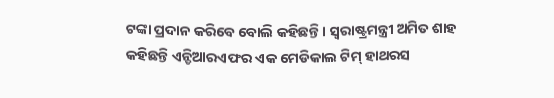ଟଙ୍କା ପ୍ରଦାନ କରିବେ ବୋଲି କହିଛନ୍ତି । ସ୍ୱରାଷ୍ଟ୍ରମନ୍ତ୍ରୀ ଅମିତ ଶାହ କହିଛନ୍ତି ଏନ୍ଡିଆରଏଫର ଏକ ମେଡିକାଲ ଟିମ୍ ହାଥରସ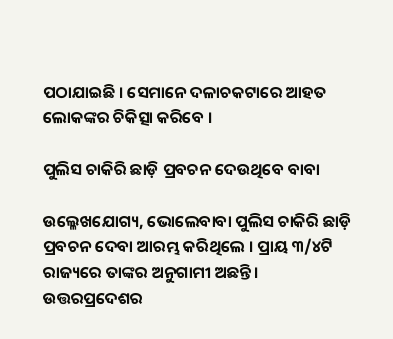ପଠାଯାଇଛି । ସେମାନେ ଦଳାଚକଟାରେ ଆହତ ଲୋକଙ୍କର ଚିକିତ୍ସା କରିବେ ।

ପୁଲିସ ଚାକିରି ଛାଡ଼ି ପ୍ରବଚନ ଦେଉଥିବେ ବାବା

ଉଲ୍ଳେଖଯୋଗ୍ୟ, ଭୋଲେବାବା ପୁଲିସ ଚାକିରି ଛାଡ଼ି ପ୍ରବଚନ ଦେବା ଆରମ୍ଭ କରିଥିଲେ । ପ୍ରାୟ ୩/୪ଟି ରାଜ୍ୟରେ ତାଙ୍କର ଅନୁଗାମୀ ଅଛନ୍ତି । ଉତ୍ତରପ୍ରଦେଶର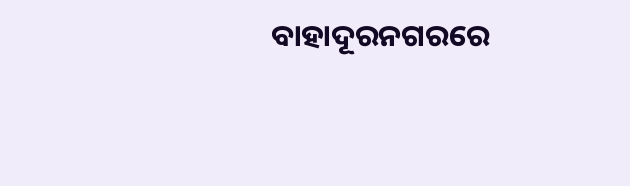ବାହାଦୂରନଗରରେ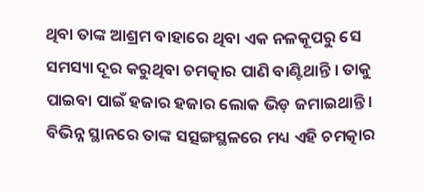ଥିବା ତାଙ୍କ ଆଶ୍ରମ ବାହାରେ ଥିବା ଏକ ନଳକୂପରୁ ସେ ସମସ୍ୟା ଦୂର କରୁଥିବା ଚମତ୍କାର ପାଣି ବାଣ୍ଟିଥାନ୍ତି । ତାକୁ ପାଇବା ପାଇଁ ହଜାର ହଜାର ଲୋକ ଭିଡ଼ ଜମାଇଥାନ୍ତି । ବିଭିନ୍ନ ସ୍ଥାନରେ ତାଙ୍କ ସତ୍ସଙ୍ଗସ୍ଥଳରେ ମଧ୍ୟ ଏହି ଚମତ୍କାର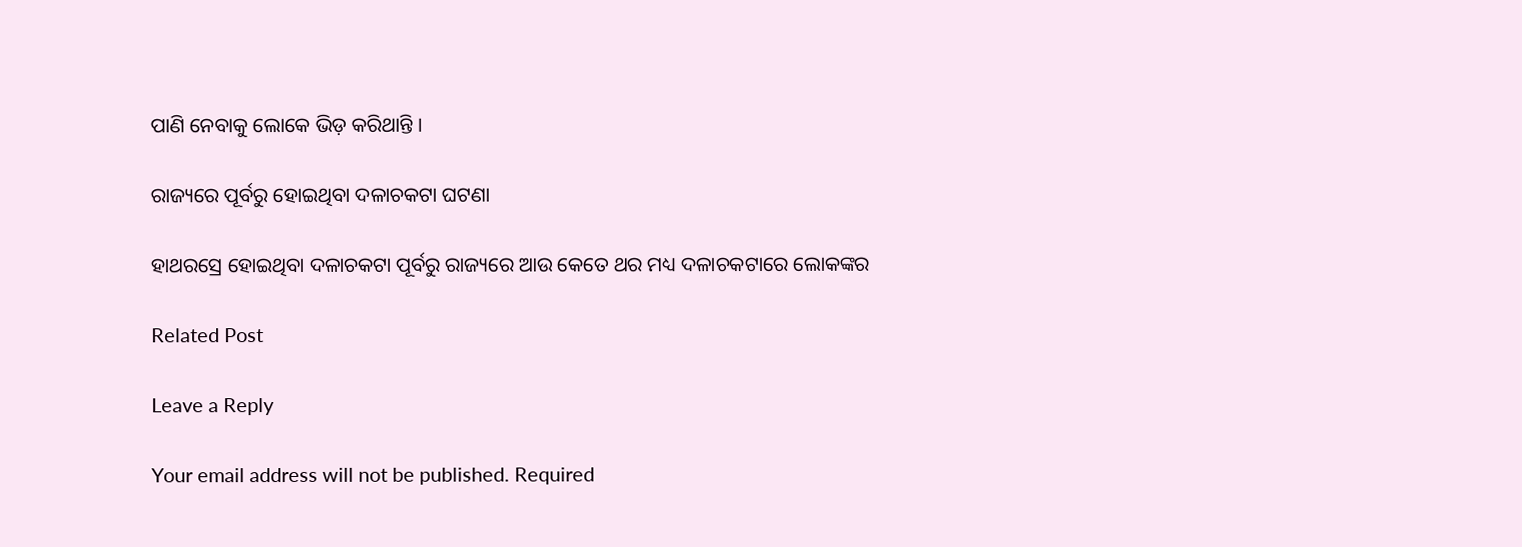ପାଣି ନେବାକୁ ଲୋକେ ଭିଡ଼ କରିଥାନ୍ତି ।

ରାଜ୍ୟରେ ପୂର୍ବରୁ ହୋଇଥିବା ଦଳାଚକଟା ଘଟଣା

ହାଥରସ୍ରେ ହୋଇଥିବା ଦଳାଚକଟା ପୂର୍ବରୁ ରାଜ୍ୟରେ ଆଉ କେତେ ଥର ମଧ୍ୟ ଦଳାଚକଟାରେ ଲୋକଙ୍କର

Related Post

Leave a Reply

Your email address will not be published. Required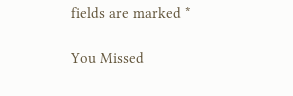fields are marked *

You Missed